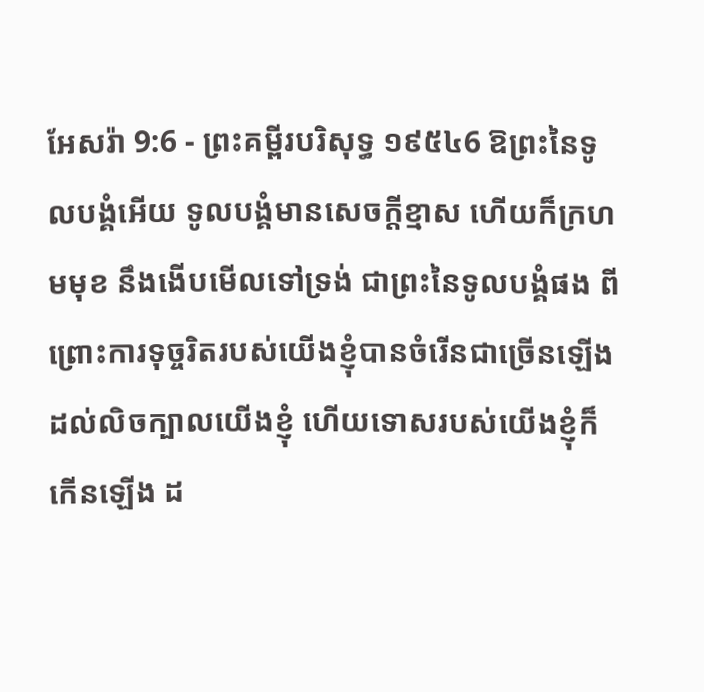អែសរ៉ា 9:6 - ព្រះគម្ពីរបរិសុទ្ធ ១៩៥៤6 ឱព្រះនៃទូលបង្គំអើយ ទូលបង្គំមានសេចក្ដីខ្មាស ហើយក៏ក្រហមមុខ នឹងងើបមើលទៅទ្រង់ ជាព្រះនៃទូលបង្គំផង ពីព្រោះការទុច្ចរិតរបស់យើងខ្ញុំបានចំរើនជាច្រើនឡើង ដល់លិចក្បាលយើងខ្ញុំ ហើយទោសរបស់យើងខ្ញុំក៏កើនឡើង ដ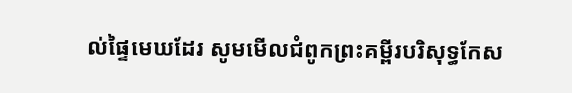ល់ផ្ទៃមេឃដែរ សូមមើលជំពូកព្រះគម្ពីរបរិសុទ្ធកែស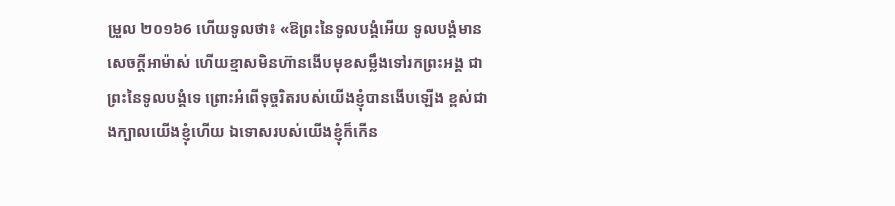ម្រួល ២០១៦6 ហើយទូលថា៖ «ឱព្រះនៃទូលបង្គំអើយ ទូលបង្គំមានសេចក្ដីអាម៉ាស់ ហើយខ្មាសមិនហ៊ានងើបមុខសម្លឹងទៅរកព្រះអង្គ ជាព្រះនៃទូលបង្គំទេ ព្រោះអំពើទុច្ចរិតរបស់យើងខ្ញុំបានងើបឡើង ខ្ពស់ជាងក្បាលយើងខ្ញុំហើយ ឯទោសរបស់យើងខ្ញុំក៏កើន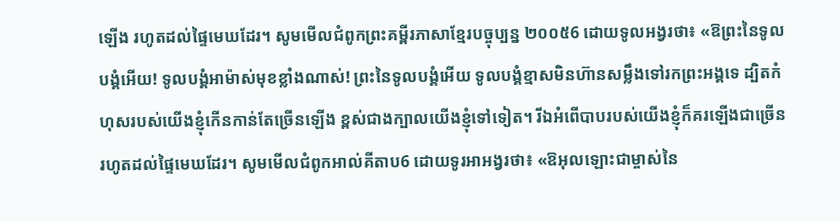ឡើង រហូតដល់ផ្ទៃមេឃដែរ។ សូមមើលជំពូកព្រះគម្ពីរភាសាខ្មែរបច្ចុប្បន្ន ២០០៥6 ដោយទូលអង្វរថា៖ «ឱព្រះនៃទូលបង្គំអើយ! ទូលបង្គំអាម៉ាស់មុខខ្លាំងណាស់! ព្រះនៃទូលបង្គំអើយ ទូលបង្គំខ្មាសមិនហ៊ានសម្លឹងទៅរកព្រះអង្គទេ ដ្បិតកំហុសរបស់យើងខ្ញុំកើនកាន់តែច្រើនឡើង ខ្ពស់ជាងក្បាលយើងខ្ញុំទៅទៀត។ រីឯអំពើបាបរបស់យើងខ្ញុំក៏គរឡើងជាច្រើន រហូតដល់ផ្ទៃមេឃដែរ។ សូមមើលជំពូកអាល់គីតាប6 ដោយទូរអាអង្វរថា៖ «ឱអុលឡោះជាម្ចាស់នៃ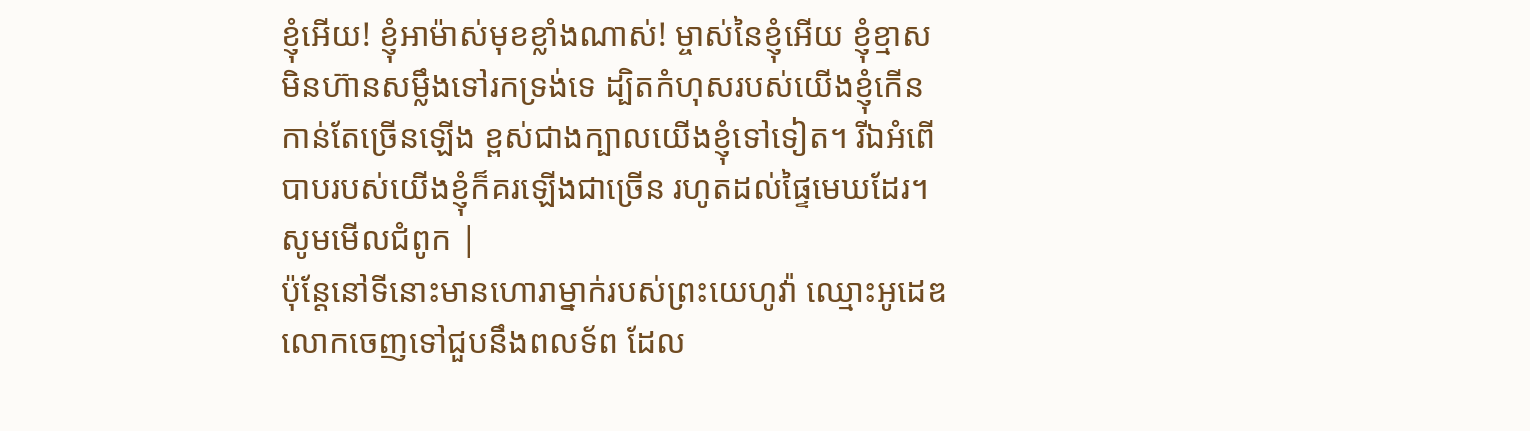ខ្ញុំអើយ! ខ្ញុំអាម៉ាស់មុខខ្លាំងណាស់! ម្ចាស់នៃខ្ញុំអើយ ខ្ញុំខ្មាសមិនហ៊ានសម្លឹងទៅរកទ្រង់ទេ ដ្បិតកំហុសរបស់យើងខ្ញុំកើនកាន់តែច្រើនឡើង ខ្ពស់ជាងក្បាលយើងខ្ញុំទៅទៀត។ រីឯអំពើបាបរបស់យើងខ្ញុំក៏គរឡើងជាច្រើន រហូតដល់ផ្ទៃមេឃដែរ។ សូមមើលជំពូក |
ប៉ុន្តែនៅទីនោះមានហោរាម្នាក់របស់ព្រះយេហូវ៉ា ឈ្មោះអូដេឌ លោកចេញទៅជួបនឹងពលទ័ព ដែល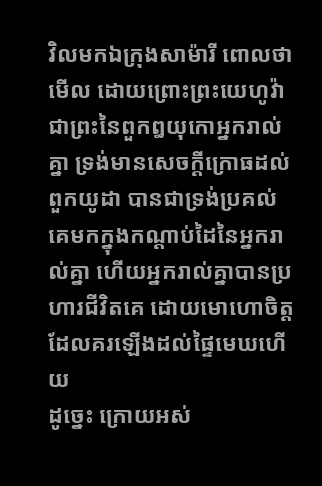វិលមកឯក្រុងសាម៉ារី ពោលថា មើល ដោយព្រោះព្រះយេហូវ៉ាជាព្រះនៃពួកឰយុកោអ្នករាល់គ្នា ទ្រង់មានសេចក្ដីក្រោធដល់ពួកយូដា បានជាទ្រង់ប្រគល់គេមកក្នុងកណ្តាប់ដៃនៃអ្នករាល់គ្នា ហើយអ្នករាល់គ្នាបានប្រហារជីវិតគេ ដោយមោហោចិត្ត ដែលគរឡើងដល់ផ្ទៃមេឃហើយ
ដូច្នេះ ក្រោយអស់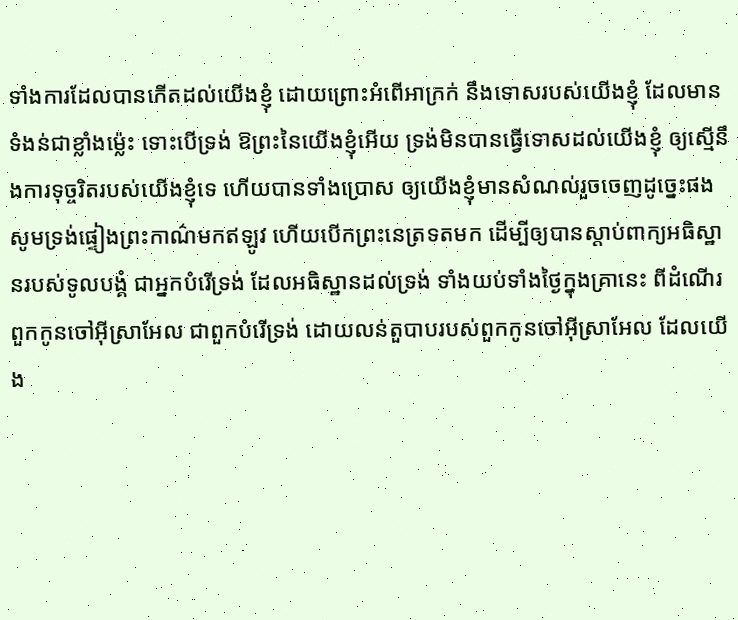ទាំងការដែលបានកើតដល់យើងខ្ញុំ ដោយព្រោះអំពើអាក្រក់ នឹងទោសរបស់យើងខ្ញុំ ដែលមានទំងន់ជាខ្លាំងម៉្លេះ ទោះបើទ្រង់ ឱព្រះនៃយើងខ្ញុំអើយ ទ្រង់មិនបានធ្វើទោសដល់យើងខ្ញុំ ឲ្យស្មើនឹងការទុច្ចរិតរបស់យើងខ្ញុំទេ ហើយបានទាំងប្រោស ឲ្យយើងខ្ញុំមានសំណល់រួចចេញដូច្នេះផង
សូមទ្រង់ផ្ទៀងព្រះកាណ៌មកឥឡូវ ហើយបើកព្រះនេត្រទតមក ដើម្បីឲ្យបានស្តាប់ពាក្យអធិស្ឋានរបស់ទូលបង្គំ ជាអ្នកបំរើទ្រង់ ដែលអធិស្ឋានដល់ទ្រង់ ទាំងយប់ទាំងថ្ងៃក្នុងគ្រានេះ ពីដំណើរពួកកូនចៅអ៊ីស្រាអែល ជាពួកបំរើទ្រង់ ដោយលន់តួបាបរបស់ពួកកូនចៅអ៊ីស្រាអែល ដែលយើង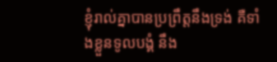ខ្ញុំរាល់គ្នាបានប្រព្រឹត្តនឹងទ្រង់ គឺទាំងខ្លួនទូលបង្គំ នឹង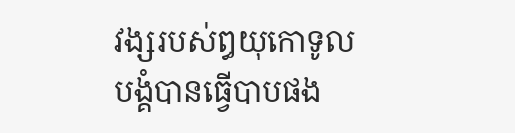វង្សរបស់ឰយុកោទូលបង្គំបានធ្វើបាបផង